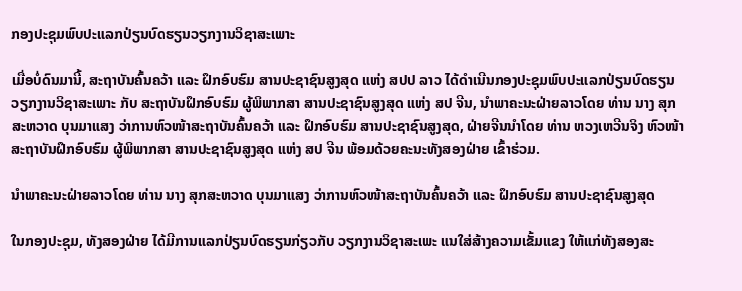ກອງປະຊຸມພົບປະແລກປ່ຽນບົດຮຽນວຽກງານວິຊາສະເພາະ

ເມື່ອບໍ່ດົນມານີ້, ສະຖາບັນຄົ້ນຄວ້າ ແລະ ຝຶກອົບຮົມ ສານປະຊາຊົນສູງສຸດ ແຫ່ງ ສປປ ລາວ ໄດ້ດຳເນີນກອງປະຊຸມພົບປະແລກປ່ຽນບົດຮຽນວຽກງານວິຊາສະເພາະ ກັບ ສະຖາບັນຝຶກອົບຮົມ ຜູ້ພິພາກສາ ສານປະຊາຊົນສູງສຸດ ແຫ່ງ ສປ ຈີນ, ນຳພາຄະນະຝ່າຍລາວໂດຍ ທ່ານ ນາງ ສຸກສະຫວາດ ບຸນມາແສງ ວ່າການຫົວໜ້າສະຖາບັນຄົ້ນຄວ້າ ແລະ ຝຶກອົບຮົມ ສານປະຊາຊົນສູງສຸດ, ຝ່າຍຈີນນໍາໂດຍ ທ່ານ ຫວງເຫວີນຈິງ ຫົວໜ້າສະຖາບັນຝຶກອົບຮົມ ຜູ້ພິພາກສາ ສານປະຊາຊົນສູງສຸດ ແຫ່ງ ສປ ຈີນ ພ້ອມດ້ວຍຄະນະທັງສອງຝ່າຍ ເຂົ້າຮ່ວມ.

ນຳພາຄະນະຝ່າຍລາວໂດຍ ທ່ານ ນາງ ສຸກສະຫວາດ ບຸນມາແສງ ວ່າການຫົວໜ້າສະຖາບັນຄົ້ນຄວ້າ ແລະ ຝຶກອົບຮົມ ສານປະຊາຊົນສູງສຸດ

ໃນກອງປະຊຸມ, ທັງສອງຝ່າຍ ໄດ້ມີການແລກປ່ຽນບົດຮຽນກ່ຽວກັບ ວຽກງານວິຊາສະເພະ ແນໃສ່ສ້າງຄວາມເຂັ້ມແຂງ ໃຫ້ແກ່ທັງສອງສະ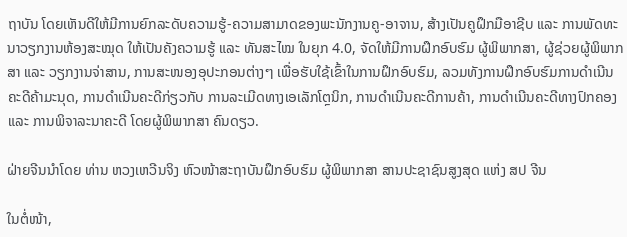ຖາບັນ ໂດຍເຫັນດີໃຫ້ມີການຍົກລະດັບຄວາມຮູ້-ຄວາມສາມາດຂອງພະນັກງານຄູ-ອາຈານ, ສ້າງເປັນຄູຝຶກມືອາຊີບ ແລະ ການພັດທະນາວຽກງານຫ້ອງສະໝຸດ ໃຫ້ເປັນຄັງຄວາມຮູ້ ແລະ ທັນສະໄໝ ໃນຍຸກ 4.0, ຈັດໃຫ້ມີການຝຶກອົບຮົມ ຜູ້ພິພາກສາ, ຜູ້ຊ່ວຍຜູ້ພິພາກສາ ແລະ ວຽກງານຈ່າສານ, ການສະໜອງອຸປະກອນຕ່າງໆ ເພື່ອຮັບໃຊ້ເຂົ້າໃນການຝຶກອົບຮົມ, ລວມທັງການຝຶກອົບຮົມການດຳເນີນຄະດີຄ້າມະນຸດ, ການດຳເນີນຄະດີກ່ຽວກັບ ການລະເມີດທາງເອເລັກໂຕຼນິກ, ການດຳເນີນຄະດີການຄ້າ, ການດຳເນີນຄະດີທາງປົກຄອງ ແລະ ການພິຈາລະນາຄະດີ ໂດຍຜູ້ພິພາກສາ ຄົນດຽວ.

ຝ່າຍຈີນນໍາໂດຍ ທ່ານ ຫວງເຫວີນຈິງ ຫົວໜ້າສະຖາບັນຝຶກອົບຮົມ ຜູ້ພິພາກສາ ສານປະຊາຊົນສູງສຸດ ແຫ່ງ ສປ ຈີນ

ໃນຕໍ່ໜ້າ,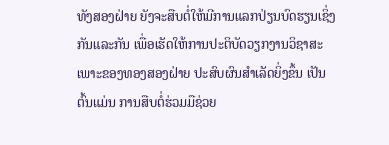ທັງສອງຝ່າຍ ຍັງຈະສືບຕໍ່ໃຫ້ມີການແລກປ່ຽນບົດຮຽນເຊິ່ງກັນແລະກັນ ເພື່ອເຮັດໃຫ້ການປະຕິບັດວຽກງານວິຊາສະເພາະຂອງທອງສອງຝ່າຍ ປະສົບຜົນສຳເລັດຍິ່ງຂຶ້ນ ເປັນຕົ້ນແມ່ນ ການສືບຕໍ່ຮ່ວມມືຊ່ວຍ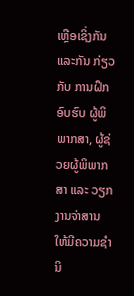ເຫຼືອເຊິ່ງກັນແລະກັນ ກ່ຽວກັບ ການຝຶກອົບຮົບ ຜູ້ພິພາກສາ, ຜູ້ຊ່ວຍຜູ້ພິພາກສາ ແລະ ວຽກງານຈ່າສານ ໃຫ້ມີຄວາມຊໍານິ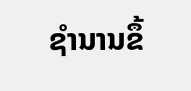ຊໍານານຂຶ້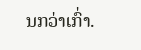ນກວ່າເກົ່າ.